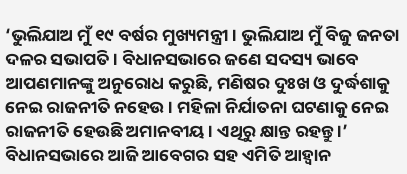‘ଭୁଲିଯାଅ ମୁଁ ୧୯ ବର୍ଷର ମୁଖ୍ୟମନ୍ତ୍ରୀ । ଭୁଲିଯାଅ ମୁଁ ବିଜୁ ଜନତା ଦଳର ସଭାପତି । ବିଧାନସଭାରେ ଜଣେ ସଦସ୍ୟ ଭାବେ ଆପଣମାନଙ୍କୁ ଅନୁରୋଧ କରୁଛି, ମଣିଷର ଦୁଃଖ ଓ ଦୁର୍ଦ୍ଧଶାକୁ ନେଇ ରାଜନୀତି ନହେଉ । ମହିଳା ନିର୍ଯାତନା ଘଟଣାକୁ ନେଇ ରାଜନୀତି ହେଉଛି ଅମାନବୀୟ । ଏଥିରୁ କ୍ଷାନ୍ତ ରହନ୍ତୁ ।’
ବିଧାନସଭାରେ ଆଜି ଆବେଗର ସହ ଏମିତି ଆହ୍ୱାନ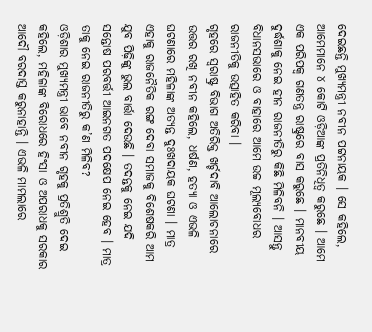ଦେଇଛନ୍ତି ମୁଖ୍ୟମନ୍ତ୍ରୀ ନବୀନ ପଟ୍ଟନାୟକ । ସେ କହିଲେ, ଆମେମାନେ ୪ କୋଟି ଓଡ଼ିଆଙ୍କ ପ୍ରତିନିଧିତ୍ୱ କରୁଛେ । ଆମେ ଏକ ପରିପକ୍ୱ ଗଣତନ୍ତ୍ର ରାଷ୍ଟ୍ରରେ ବାସ କରୁଛେ । ମାନବୀୟ ଦୁର୍ଦ୍ଧଶାକୁ ନେଇ ହୀନ ରାଜନୀତିରୁ କିଛି ମିଳିବନି । ଆସନ୍ତୁ ବିଧାନସଭାରେ ଓ ବାହାରେ ଆମେ ଉଚ୍ଚ ମୂଲ୍ୟବୋଧର ରାଜନୀତିକୁ ଉତ୍ସାହିତ କରିବା ।
ଗୃହରେ ସ୍ୱରାଷ୍ଟ୍ର ବିଭାଗ ଅତିରିକ୍ତ ଖର୍ଚ୍ଚଦାବି ଆଲୋଚନାରେ ଉତ୍ତର ରଖି ନବୀନ କହିଲେ, ଧର୍ଷଣ, ହତ୍ୟା ଓ ଏଭଳି ଘଟଣାରେ ମହିଳାଙ୍କ ଅତ୍ୟନ୍ତ ଦୁଃଖଦାୟକ ଘଟଣା । ମାତ୍ର ଏହାକୁ ରାଜନୈତିକ ରଙ୍ଗ ଦେବା ସମାଜକୁ ବିଶେଷକରି ଆମ ଯୁବ ପିଢ଼ିଙ୍କୁ ଭୁଲ ବାର୍ତ୍ତା ଦେଉଛି । ତଦନ୍ତକୁ ନେଇ ଯଦି ସନ୍ତୋଷ ପରବର୍ତ୍ତୀ ଆଇନଗତ ପଦକ୍ଷେପ ନେଇ ହେବ । ମାତ୍ର ତାକୁ ନେଇ ରାଜନୀତିରୁ କ’ଣ ମିଳିବ?
ଓଡ଼ିଶାର ମୁଖ୍ୟମନ୍ତ୍ରୀ ଭାବେ ନବୀନ ଗୃହକୁ ପ୍ରତିଶ୍ରୁତି ଦେଇ କହିଲେ, ମହିଳାଙ୍କ ବିରୋଧରେ ହିଂସା ଓ ଅପରାଧକୁ ସରକାର ଆଦୌ ବରଦାସ୍ତ କରୁନାହାନ୍ତି । ଏଭଳି ମାମଲାରେ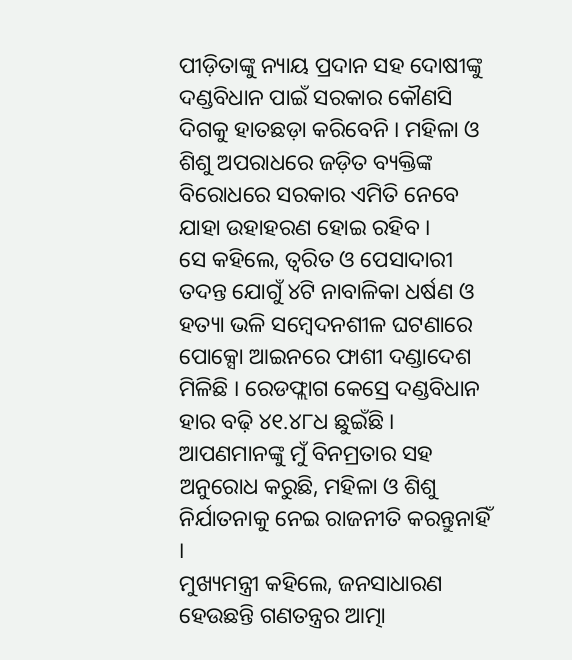ପୀଡ଼ିତାଙ୍କୁ ନ୍ୟାୟ ପ୍ରଦାନ ସହ ଦୋଷୀଙ୍କୁ ଦଣ୍ଡବିଧାନ ପାଇଁ ସରକାର କୌଣସି ଦିଗକୁ ହାତଛଡ଼ା କରିବେନି । ମହିଳା ଓ ଶିଶୁ ଅପରାଧରେ ଜଡ଼ିତ ବ୍ୟକ୍ତିଙ୍କ ବିରୋଧରେ ସରକାର ଏମିତି ନେବେ ଯାହା ଉହାହରଣ ହୋଇ ରହିବ ।
ସେ କହିଲେ, ତ୍ୱରିତ ଓ ପେସାଦାରୀ ତଦନ୍ତ ଯୋଗୁଁ ୪ଟି ନାବାଳିକା ଧର୍ଷଣ ଓ ହତ୍ୟା ଭଳି ସମ୍ବେଦନଶୀଳ ଘଟଣାରେ ପୋକ୍ସୋ ଆଇନରେ ଫାଶୀ ଦଣ୍ଡାଦେଶ ମିଳିଛି । ରେଡଫ୍ଲାଗ କେସ୍ରେ ଦଣ୍ଡବିଧାନ ହାର ବଢ଼ି ୪୧.୪୮ଧ ଛୁଇଁଛି । ଆପଣମାନଙ୍କୁ ମୁଁ ବିନମ୍ରତାର ସହ ଅନୁରୋଧ କରୁଛି, ମହିଳା ଓ ଶିଶୁ ନିର୍ଯାତନାକୁ ନେଇ ରାଜନୀତି କରନ୍ତୁନାହିଁ ।
ମୁଖ୍ୟମନ୍ତ୍ରୀ କହିଲେ, ଜନସାଧାରଣ ହେଉଛନ୍ତି ଗଣତନ୍ତ୍ରର ଆତ୍ମା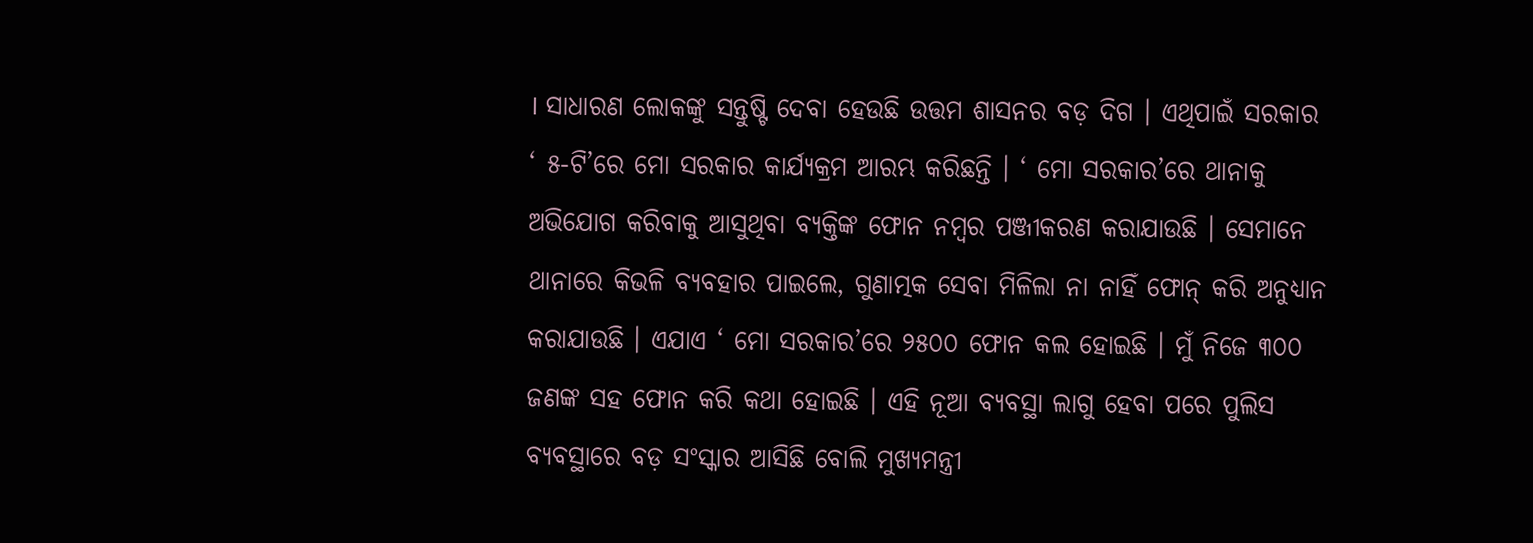। ସାଧାରଣ ଲୋକଙ୍କୁ ସନ୍ତୁଷ୍ଟି ଦେବା ହେଉଛି ଉତ୍ତମ ଶାସନର ବଡ଼ ଦିଗ । ଏଥିପାଇଁ ସରକାର ‘ ୫-ଟି’ରେ ମୋ ସରକାର କାର୍ଯ୍ୟକ୍ରମ ଆରମ୍ଭ କରିଛନ୍ତି । ‘ ମୋ ସରକାର’ରେ ଥାନାକୁ ଅଭିଯୋଗ କରିବାକୁ ଆସୁଥିବା ବ୍ୟକ୍ତିଙ୍କ ଫୋନ ନମ୍ବର ପଞ୍ଜୀକରଣ କରାଯାଉଛି । ସେମାନେ ଥାନାରେ କିଭଳି ବ୍ୟବହାର ପାଇଲେ, ଗୁଣାତ୍ମକ ସେବା ମିଳିଲା ନା ନାହିଁ ଫୋନ୍ କରି ଅନୁଧ୍ୟାନ କରାଯାଉଛି । ଏଯାଏ ‘ ମୋ ସରକାର’ରେ ୨୫୦୦ ଫୋନ କଲ ହୋଇଛି । ମୁଁ ନିଜେ ୩୦୦ ଜଣଙ୍କ ସହ ଫୋନ କରି କଥା ହୋଇଛି । ଏହି ନୂଆ ବ୍ୟବସ୍ଥା ଲାଗୁ ହେବା ପରେ ପୁଲିସ ବ୍ୟବସ୍ଥାରେ ବଡ଼ ସଂସ୍କାର ଆସିଛି ବୋଲି ମୁଖ୍ୟମନ୍ତ୍ରୀ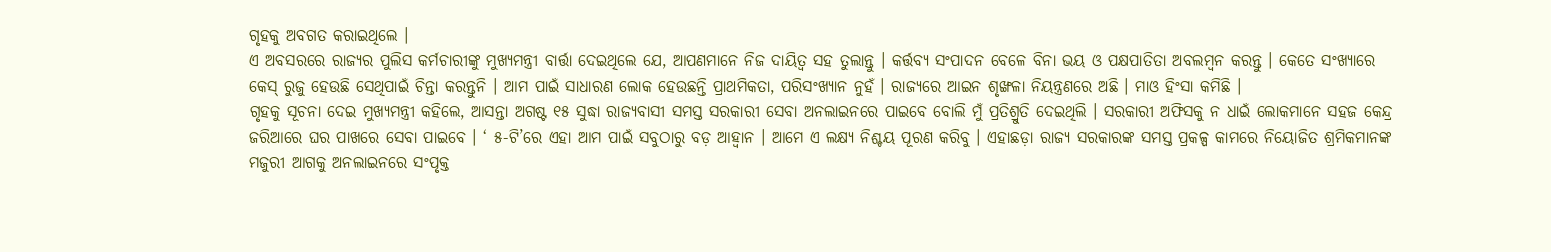ଗୃହକୁ ଅବଗତ କରାଇଥିଲେ ।
ଏ ଅବସରରେ ରାଜ୍ୟର ପୁଲିସ କର୍ମଚାରୀଙ୍କୁ ମୁଖ୍ୟମନ୍ତ୍ରୀ ବାର୍ତ୍ତା ଦେଇଥିଲେ ଯେ, ଆପଣମାନେ ନିଜ ଦାୟିତ୍ୱ ସହ ତୁଲାନ୍ତୁ । କର୍ତ୍ତବ୍ୟ ସଂପାଦନ ବେଳେ ବିନା ଭୟ ଓ ପକ୍ଷପାତିତା ଅବଲମ୍ବନ କରନ୍ତୁ । କେତେ ସଂଖ୍ୟାରେ କେସ୍ ରୁଜୁ ହେଉଛି ସେଥିପାଇଁ ଚିନ୍ତା କରନ୍ତୁନି । ଆମ ପାଇଁ ସାଧାରଣ ଲୋକ ହେଉଛନ୍ତି ପ୍ରାଥମିକତା, ପରିସଂଖ୍ୟାନ ନୁହଁ । ରାଜ୍ୟରେ ଆଇନ ଶୃଙ୍ଖଳା ନିୟନ୍ତ୍ରଣରେ ଅଛି । ମାଓ ହିଂସା କମିଛି ।
ଗୃହକୁ ସୂଚନା ଦେଇ ମୁଖ୍ୟମନ୍ତ୍ରୀ କହିଲେ, ଆସନ୍ତା ଅଗଷ୍ଟ ୧୫ ସୁଦ୍ଧା ରାଜ୍ୟବାସୀ ସମସ୍ତ ସରକାରୀ ସେବା ଅନଲାଇନରେ ପାଇବେ ବୋଲି ମୁଁ ପ୍ରତିଶ୍ରୁତି ଦେଇଥିଲି । ସରକାରୀ ଅଫିସକୁ ନ ଧାଇଁ ଲୋକମାନେ ସହଜ କେନ୍ଦ୍ର ଜରିଆରେ ଘର ପାଖରେ ସେବା ପାଇବେ । ‘ ୫-ଟି’ରେ ଏହା ଆମ ପାଇଁ ସବୁଠାରୁ ବଡ଼ ଆହ୍ୱାନ । ଆମେ ଏ ଲକ୍ଷ୍ୟ ନିଶ୍ଚୟ ପୂରଣ କରିବୁ । ଏହାଛଡ଼ା ରାଜ୍ୟ ସରକାରଙ୍କ ସମସ୍ତ ପ୍ରକଳ୍ପ କାମରେ ନିୟୋଜିତ ଶ୍ରମିକମାନଙ୍କ ମଜୁରୀ ଆଗକୁ ଅନଲାଇନରେ ସଂପୃକ୍ତ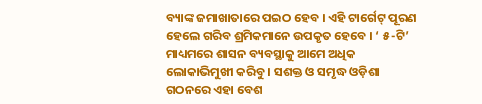ବ୍ୟାଙ୍କ ଜମାଖାତାରେ ପଇଠ ହେବ । ଏହି ଟାର୍ଗେଟ୍ ପୂରଣ ହେଲେ ଗରିବ ଶ୍ରମିକମାନେ ଉପକୃତ ହେବେ । ‘ ୫-ଟି’ ମାଧ୍ୟମରେ ଶାସନ ବ୍ୟବସ୍ଥାକୁ ଆମେ ଅଧିକ ଲୋକାଭିମୁଖୀ କରିବୁ । ସଶକ୍ତ ଓ ସମୃଦ୍ଧ ଓଡ଼ିଶା ଗଠନରେ ଏହା ବେଶ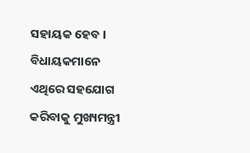ସହାୟକ ହେବ । ବିଧାୟକମାନେ ଏଥିରେ ସହଯୋଗ କରିବାକୁ ମୁଖ୍ୟମନ୍ତ୍ରୀ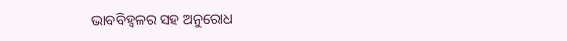ଭାବବିହ୍ୱଳର ସହ ଅନୁରୋଧ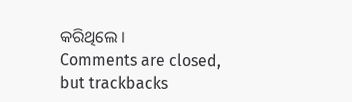କରିଥିଲେ ।
Comments are closed, but trackbacks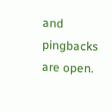and pingbacks are open.